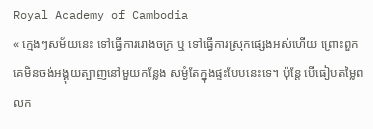Royal Academy of Cambodia
« ក្មេងៗសម័យនេះ ទៅធ្វើការរោងចក្រ ឬ ទៅធ្វើការស្រុកផ្សេងអស់ហើយ ព្រោះពួកគេមិនចង់អង្គុយត្បាញនៅមួយកន្លែង សម្ងំតែក្នុងផ្ទះបែបនេះទេ។ ប៉ុន្តែ បើធៀបតម្លៃពលក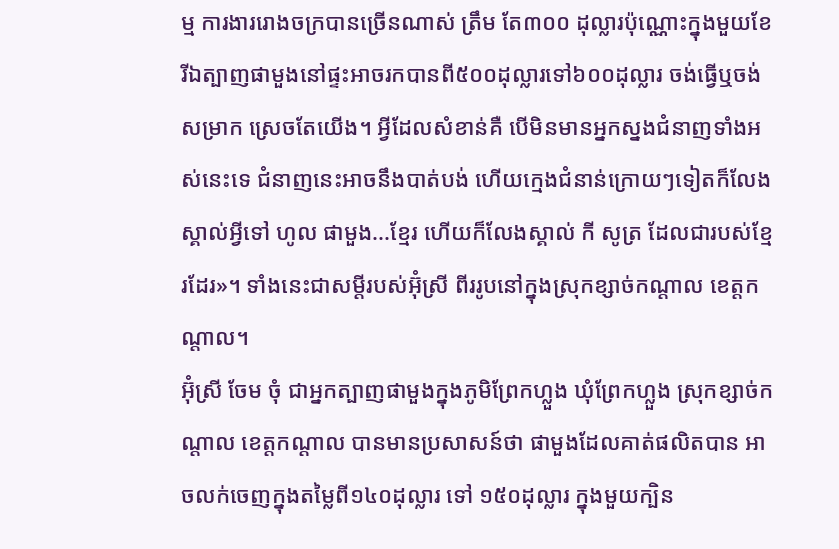ម្ម ការងាររោងចក្របានច្រើនណាស់ ត្រឹម តែ៣០០ ដុល្លារប៉ុណ្ណោះក្នុងមួយខែ រីឯត្បាញផាមួងនៅផ្ទះអាចរកបានពី៥០០ដុល្លារទៅ៦០០ដុល្លារ ចង់ធ្វើឬចង់សម្រាក ស្រេចតែយើង។ អ្វីដែលសំខាន់គឺ បើមិនមានអ្នកស្នងជំនាញទាំងអស់នេះទេ ជំនាញនេះអាចនឹងបាត់បង់ ហើយក្មេងជំនាន់ក្រោយៗទៀតក៏លែងស្គាល់អ្វីទៅ ហូល ផាមួង...ខ្មែរ ហើយក៏លែងស្គាល់ កី សូត្រ ដែលជារបស់ខ្មែរដែរ»។ ទាំងនេះជាសម្តីរបស់អ៊ុំស្រី ពីររូបនៅក្នុងស្រុកខ្សាច់កណ្តាល ខេត្តកណ្តាល។
អ៊ុំស្រី ចែម ចុំ ជាអ្នកត្បាញផាមួងក្នុងភូមិព្រែកហ្លួង ឃុំព្រែកហ្លួង ស្រុកខ្សាច់កណ្តាល ខេត្តកណ្តាល បានមានប្រសាសន៍ថា ផាមួងដែលគាត់ផលិតបាន អាចលក់ចេញក្នុងតម្លៃពី១៤០ដុល្លារ ទៅ ១៥០ដុល្លារ ក្នុងមួយក្បិន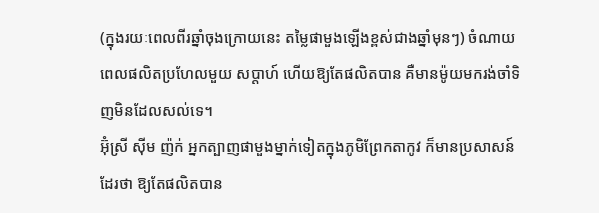(ក្នុងរយៈពេលពីរឆ្នាំចុងក្រោយនេះ តម្លៃផាមួងឡើងខ្ពស់ជាងឆ្នាំមុនៗ) ចំណាយពេលផលិតប្រហែលមួយ សប្តាហ៍ ហើយឱ្យតែផលិតបាន គឺមានម៉ូយមករង់ចាំទិញមិនដែលសល់ទេ។
អ៊ុំស្រី ស៊ីម ញ៉ក់ អ្នកត្បាញផាមួងម្នាក់ទៀតក្នុងភូមិព្រែកតាកូវ ក៏មានប្រសាសន៍ ដែរថា ឱ្យតែផលិតបាន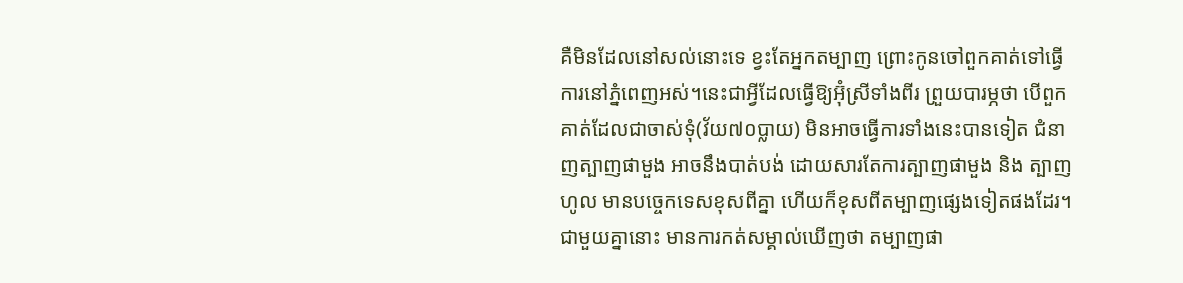គឺមិនដែលនៅសល់នោះទេ ខ្វះតែអ្នកតម្បាញ ព្រោះកូនចៅពួកគាត់ទៅធ្វើការនៅភ្នំពេញអស់។នេះជាអ្វីដែលធ្វើឱ្យអ៊ុំស្រីទាំងពីរ ព្រួយបារម្ភថា បើពួកគាត់ដែលជាចាស់ទុំ(វ័យ៧០ប្លាយ) មិនអាចធ្វើការទាំងនេះបានទៀត ជំនាញត្បាញផាមួង អាចនឹងបាត់បង់ ដោយសារតែការត្បាញផាមួង និង ត្បាញហូល មានបច្ចេកទេសខុសពីគ្នា ហើយក៏ខុសពីតម្បាញផ្សេងទៀតផងដែរ។
ជាមួយគ្នានោះ មានការកត់សម្គាល់ឃើញថា តម្បាញផា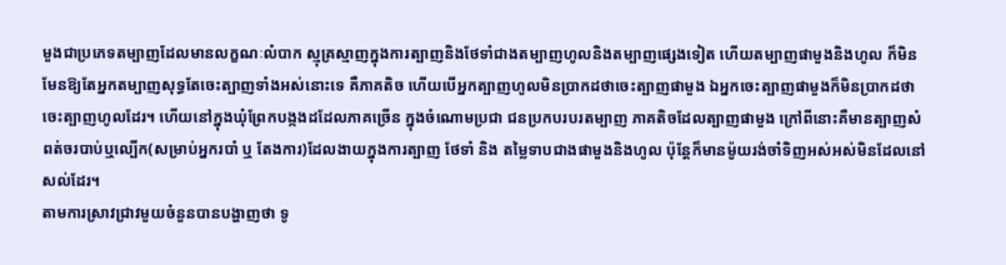មួងជាប្រភេទតម្បាញដែលមានលក្ខណៈលំបាក ស្មុគ្រស្មាញក្នុងការត្បាញនិងថែទាំជាងតម្បាញហូលនិងតម្បាញផ្សេងទៀត ហើយតម្បាញផាមួងនិងហូល ក៏មិនមែនឱ្យតែអ្នកតម្បាញសុទ្ធតែចេះត្បាញទាំងអស់នោះទេ គឺភាគតិច ហើយបើអ្នកត្បាញហូលមិនប្រាកដថាចេះត្បាញផាមួង ឯអ្នកចេះត្បាញផាមួងក៏មិនប្រាកដថាចេះត្បាញហូលដែរ។ ហើយនៅក្នុងឃុំព្រែកបង្កងដដែលភាគច្រើន ក្នុងចំណោមប្រជា ជនប្រកបរបរតម្បាញ ភាគតិចដែលត្បាញផាមួង ក្រៅពីនោះគឺមានត្បាញសំពត់ចរបាប់ឬល្បើក(សម្រាប់អ្នករបាំ ឬ តែងការ)ដែលងាយក្នុងការត្បាញ ថែទាំ និង តម្លៃទាបជាងផាមួងនិងហូល ប៉ុន្តែក៏មានម៉ូយរង់ចាំទិញអស់អស់មិនដែលនៅសល់ដែរ។
តាមការស្រាវជ្រាវមួយចំនួនបានបង្ហាញថា ទូ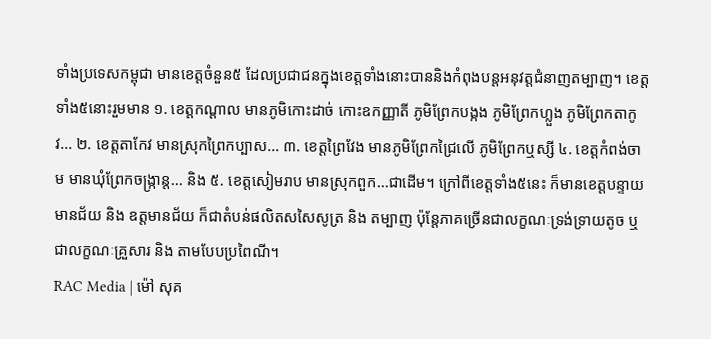ទាំងប្រទេសកម្ពុជា មានខេត្តចំនួន៥ ដែលប្រជាជនក្នុងខេត្តទាំងនោះបាននិងកំពុងបន្តអនុវត្តជំនាញតម្បាញ។ ខេត្តទាំង៥នោះរួមមាន ១. ខេត្តកណ្តាល មានភូមិកោះដាច់ កោះឧកញ្ញាតី ភូមិព្រែកបង្កង ភូមិព្រែកហ្លួង ភូមិព្រែកតាកូវ... ២. ខេត្តតាកែវ មានស្រុកព្រៃកប្បាស... ៣. ខេត្តព្រៃវែង មានភូមិព្រែកជ្រៃលើ ភូមិព្រែកឬស្សី ៤. ខេត្តកំពង់ចាម មានឃុំព្រែកចង្ក្រាន្ត... និង ៥. ខេត្តសៀមរាប មានស្រុកពួក...ជាដើម។ ក្រៅពីខេត្តទាំង៥នេះ ក៏មានខេត្តបន្ទាយមានជ័យ និង ឧត្តមានជ័យ ក៏ជាតំបន់ផលិតសសៃសូត្រ និង តម្បាញ ប៉ុន្តែភាគច្រើនជាលក្ខណៈទ្រង់ទ្រាយតូច ឬជាលក្ខណៈគ្រួសារ និង តាមបែបប្រពៃណី។
RAC Media | ម៉ៅ សុគ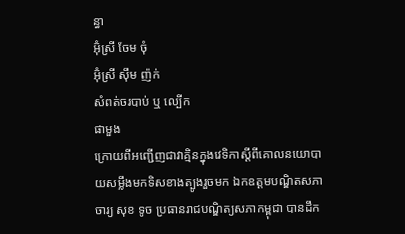ន្ធា
អ៊ុំស្រី ចែម ចុំ
អ៊ុំស្រី ស៊ឹម ញ៉ក់
សំពត់ចរបាប់ ឬ ល្បើក
ផាមួង
ក្រោយពីអញ្ជើញជាវាគ្មិនក្នុងវេទិកាស្តីពីគោលនយោបាយសម្លឹងមកទិសខាងត្បូងរួចមក ឯកឧត្តមបណ្ឌិតសភាចារ្យ សុខ ទូច ប្រធានរាជបណ្ឌិត្យសភាកម្ពុជា បានដឹក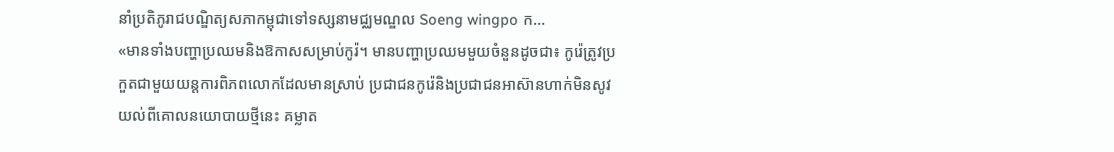នាំប្រតិភូរាជបណ្ឌិត្យសភាកម្ពុជាទៅទស្សនាមជ្ឈមណ្ឌល Soeng wingpo ក...
«មានទាំងបញ្ហាប្រឈមនិងឱកាសសម្រាប់កូរ៉។ មានបញ្ហាប្រឈមមួយចំនួនដូចជា៖ កូរ៉េត្រូវប្រកួតជាមួយយន្តការពិភពលោកដែលមានស្រាប់ ប្រជាជនកូរ៉េនិងប្រជាជនអាស៊ានហាក់មិនសូវយល់ពីគោលនយោបាយថ្មីនេះ គម្លាត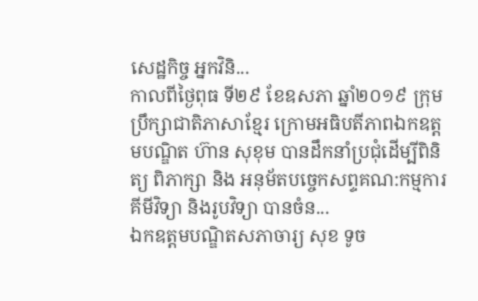សេដ្ឋកិច្ច អ្នកវិនិ...
កាលពីថ្ងៃពុធ ទី២៩ ខែឧសភា ឆ្នាំ២០១៩ ក្រុមប្រឹក្សាជាតិភាសាខ្មែរ ក្រោមអធិបតីភាពឯកឧត្តមបណ្ឌិត ហ៊ាន សុខុម បានដឹកនាំប្រជុំដើម្បីពិនិត្យ ពិភាក្សា និង អនុម័តបច្ចេកសព្ទគណ:កម្មការគីមីវិទ្យា និងរូបវិទ្យា បានចំន...
ឯកឧត្តមបណ្ឌិតសភាចារ្យ សុខ ទូច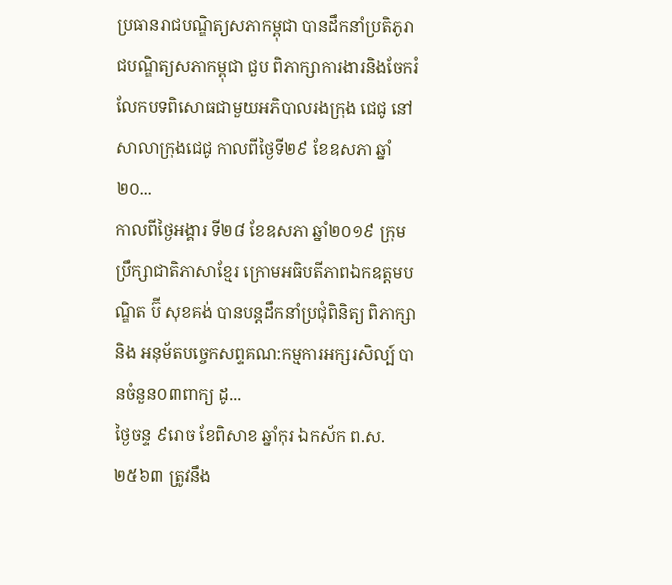ប្រធានរាជបណ្ឌិត្យសភាកម្ពុជា បានដឹកនាំប្រតិភូរាជបណ្ឌិត្យសភាកម្ពុជា ជួប ពិភាក្សាការងារនិងចែករំលែកបទពិសោធជាមួយអភិបាលរងក្រុង ជេជូ នៅសាលាក្រុងជេជូ កាលពីថ្ងៃទី២៩ ខែឧសភា ឆ្នាំ២០...
កាលពីថ្ងៃអង្គារ ទី២៨ ខែឧសភា ឆ្នាំ២០១៩ ក្រុមប្រឹក្សាជាតិភាសាខ្មែរ ក្រោមអធិបតីភាពឯកឧត្តមបណ្ឌិត ប៊ី សុខគង់ បានបន្តដឹកនាំប្រជុំពិនិត្យ ពិភាក្សា និង អនុម័តបច្ចេកសព្ទគណ:កម្មការអក្សរសិល្ប៍ បានចំនួន០៣ពាក្យ ដូ...
ថ្ងៃចន្ទ ៩រោច ខែពិសាខ ឆ្នាំកុរ ឯកស័ក ព.ស. ២៥៦៣ ត្រូវនឹង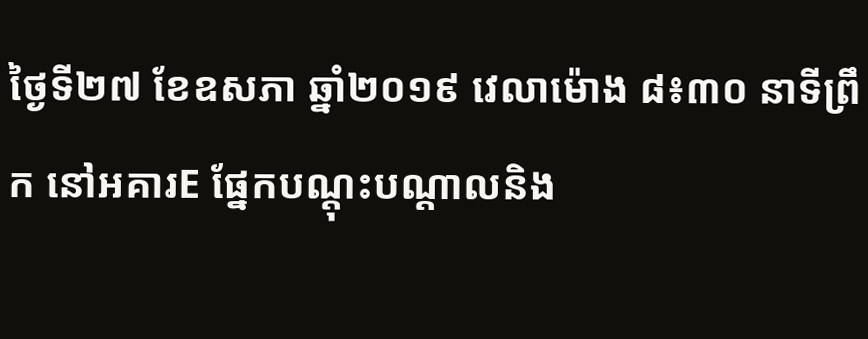ថ្ងៃទី២៧ ខែឧសភា ឆ្នាំ២០១៩ វេលាម៉ោង ៨៖៣០ នាទីព្រឹក នៅអគារE ផ្នែកបណ្តុះបណ្តាលនិង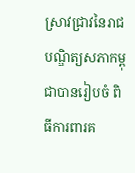ស្រាវជ្រាវនៃរាជបណ្ឌិត្យសភាកម្ពុជាបានរៀបចំ ពិធីការពារគ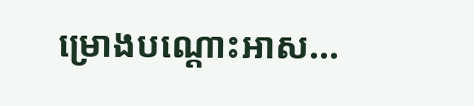ម្រោងបណ្តោះអាស...